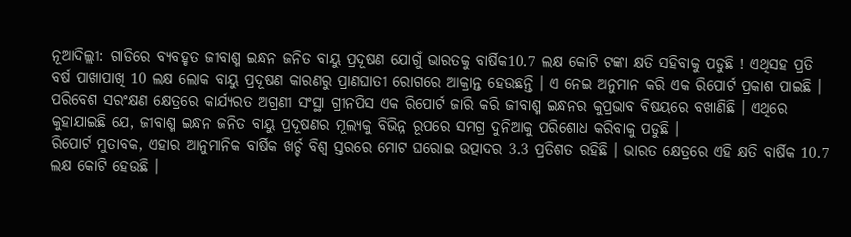ନୂଆଦିଲ୍ଲୀ: ଗାଡିରେ ବ୍ୟବହୃତ ଜୀବାଶ୍ମ ଇନ୍ଧନ ଜନିତ ବାୟୁ ପ୍ରଦୂଷଣ ଯୋଗୁଁ ଭାରତକୁ ବାର୍ଷିକ10.7 ଲକ୍ଷ କୋଟି ଟଙ୍କା କ୍ଷତି ସହିବାକୁ ପଡୁଛି ! ଏଥିସହ ପ୍ରତି ବର୍ଷ ପାଖାପାଖି 10 ଲକ୍ଷ ଲୋକ ବାୟୁ ପ୍ରଦୂଷଣ କାରଣରୁ ପ୍ରାଣଘାତୀ ରୋଗରେ ଆକ୍ରାନ୍ତ ହେଉଛନ୍ତି । ଏ ନେଇ ଅନୁମାନ କରି ଏକ ରିପୋର୍ଟ ପ୍ରକାଶ ପାଇଛି ।
ପରିବେଶ ସରଂକ୍ଷଣ କ୍ଷେତ୍ରରେ କାର୍ଯ୍ୟରତ ଅଗ୍ରଣୀ ସଂସ୍ଥା ଗ୍ରୀନପିସ ଏକ ରିପୋର୍ଟ ଜାରି କରି ଜୀବାଶ୍ମ ଇନ୍ଧନର କୁପ୍ରଭାବ ବିଷୟରେ ବଖାଣିଛି । ଏଥିରେ କୁହାଯାଇଛି ଯେ, ଜୀବାଶ୍ମ ଇନ୍ଧନ ଜନିତ ବାୟୁ ପ୍ରଦୂଷଣର ମୂଲ୍ୟକୁ ବିଭିନ୍ନ ରୂପରେ ସମଗ୍ର ଦୁନିଆକୁ ପରିଶୋଧ କରିବାକୁ ପଡୁଛି ।
ରିପୋର୍ଟ ମୁତାବକ, ଏହାର ଆନୁମାନିକ ବାର୍ଷିକ ଖର୍ଚ୍ଚ ବିଶ୍ବ ସ୍ତରରେ ମୋଟ ଘରୋଇ ଉତ୍ପାଦର 3.3 ପ୍ରତିଶତ ରହିଛି । ଭାରତ କ୍ଷେତ୍ରରେ ଏହି କ୍ଷତି ବାର୍ଷିକ 10.7 ଲକ୍ଷ କୋଟି ହେଉଛି ।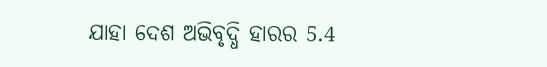ଯାହା ଦେଶ ଅଭିବୃଦ୍ଧି ହାରର 5.4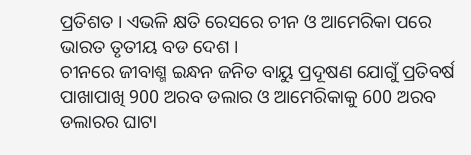ପ୍ରତିଶତ । ଏଭଳି କ୍ଷତି ରେସରେ ଚୀନ ଓ ଆମେରିକା ପରେ ଭାରତ ତୃତୀୟ ବଡ ଦେଶ ।
ଚୀନରେ ଜୀବାଶ୍ମ ଇନ୍ଧନ ଜନିତ ବାୟୁ ପ୍ରଦୂଷଣ ଯୋଗୁଁ ପ୍ରତିବର୍ଷ ପାଖାପାଖି 900 ଅରବ ଡଲାର ଓ ଆମେରିକାକୁ 600 ଅରବ ଡଲାରର ଘାଟା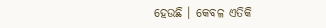ହେଉଛି । କେବଳ ଏତିକି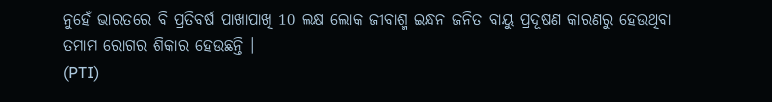ନୁହେଁ ଭାରତରେ ବି ପ୍ରତିବର୍ଷ ପାଖାପାଖି 10 ଲକ୍ଷ ଲୋକ ଜୀବାଶ୍ମ ଇନ୍ଧନ ଜନିତ ବାୟୁ ପ୍ରଦୂଷଣ କାରଣରୁ ହେଉଥିବା ତମାମ ରୋଗର ଶିକାର ହେଉଛନ୍ତି ।
(PTI)